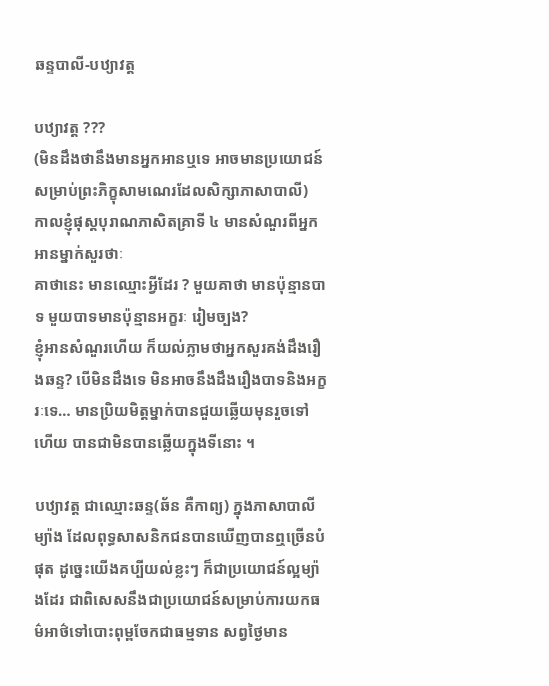ឆន្ទបាលី-បឋ្យាវត្ត

បឋ្យាវត្ត ???
(មិនដឹងថានឹងមានអ្នកអានឬទេ អាចមានប្រយោជន៍សម្រាប់ព្រះភិក្ខុសាមណេរដែលសិក្សាភាសាបាលី)
កាលខ្ញុំផុស្ដបុរាណភាសិតគ្រាទី ៤ មានសំណួរពីអ្នកអានម្នាក់សួរថាៈ
គាថានេះ មានឈ្មោះអ្វីដែរ ? មួយគាថា មានប៉ុន្មានបាទ មួយបាទមានប៉ុន្មានអក្ខរៈ រៀមច្បង?
ខ្ញុំអានសំណួរហើយ ក៏យល់ភ្លាមថាអ្នកសួរគង់ដឹងរឿងឆន្ទ? បើមិនដឹងទេ មិនអាចនឹងដឹងរឿងបាទនិងអក្ខរៈទេ… មានប្រិយមិត្តម្នាក់បានជួយឆ្លើយមុនរួចទៅហើយ បានជាមិនបានឆ្លើយក្នុងទីនោះ ។

បឋ្យាវត្ត ជាឈ្មោះឆន្ទ(ឆ័ន គឺកាព្យ) ក្នុងភាសាបាលីម្យ៉ាង ដែលពុទ្ធសាសនិកជនបានឃើញបានឮច្រើនបំផុត ដូច្នេះយើងគប្បីយល់ខ្លះៗ ក៏ជាប្រយោជន៍ល្អម្យ៉ាងដែរ ជាពិសេសនឹងជាប្រយោជន៍សម្រាប់ការយកធម៌អាថ៌ទៅបោះពុម្ពចែកជាធម្មទាន សព្វថ្ងៃមាន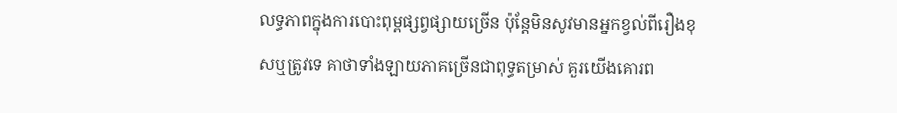លទ្ធភាពក្នុងការបោះពុម្ពផ្សព្វផ្សាយច្រើន ប៉ុន្ដែមិនសូវមានអ្នកខ្វល់ពីរឿងខុសឬត្រូវទេ គាថាទាំងឡាយភាគច្រើនជាពុទ្ធតម្រាស់ គួរយើងគោរព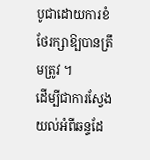បូជាដោយការខំថែរក្សាឱ្បបានត្រឹមត្រូវ ។
ដើម្បីជាការស្វែងយល់អំពីឆន្ទដែ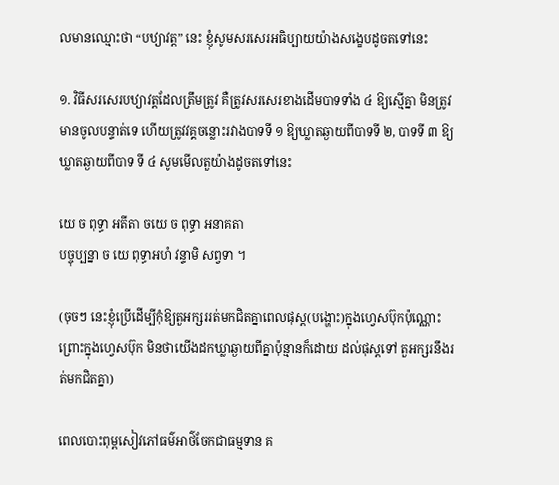លមានឈ្មោះថា “បឋ្យាវត្ត” នេះ ខ្ញុំសូមសរសេរអធិប្បាយយ៉ាងសង្ខេបដូចតទៅនេះ

១. វិធីសរសេរបឋ្យាវត្តដែលត្រឹមត្រូវ គឺត្រូវសរសេរខាងដើមបាទទាំង ៤ ឱ្យស្មើគ្នា មិនត្រូវមានចូលបន្ទាត់ទេ ហើយត្រូវវគ្គចន្លោះរវាងបាទទី ១ ឱ្យឃ្លាតឆ្ងាយពីបាទទី ២, បាទទី ៣ ឱ្យឃ្លាតឆ្ងាយពីបាទ ទី ៤ សូមមើលតួយ៉ាងដូចតទៅនេះ

យេ ច ពុទ្ធា អតីតា ចយេ ច ពុទ្ធា អនាគតា
បច្ចុប្បន្នា ច យេ ពុទ្ធាអហំ វន្ទាមិ សព្វទា ។

(ចុចៗ នេះខ្ញុំប្រើដើម្បីកុំឱ្យតួអក្សររត់មកជិតគ្នាពេលផុស្ដ(បង្ហោះ)ក្នុងហ្វេសប៊ុកប៉ុណ្ណោះ ព្រោះក្នុងហ្វេសប៊ុក មិនថាយើងដកឃ្លាឆ្ងាយពីគ្នាប៉ុន្មានក៏ដោយ ដល់ផុស្ដទៅ តួអក្សរនឹងរត់មកជិតគ្នា)

ពេលបោះពុម្ពសៀវភៅធម៌អាថ៌ចែកជាធម្មទាន គ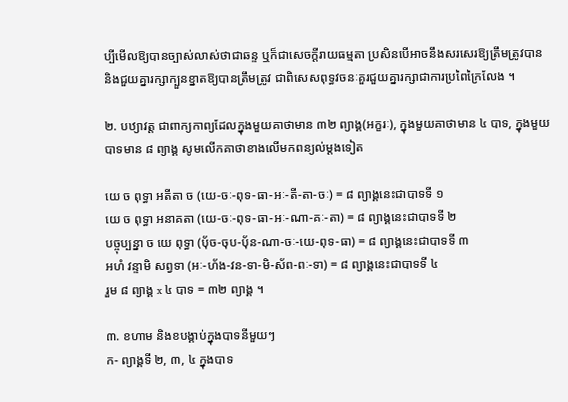ប្បីមើលឱ្យបានច្បាស់លាស់ថាជាឆន្ទ ឬក៏ជាសេចក្ដីរាយធម្មតា ប្រសិនបើអាចនឹងសរសេរឱ្យត្រឹមត្រូវបាន និងជួយគ្នារក្សាក្បួនខ្នាតឱ្យបានត្រឹមត្រូវ ជាពិសេសពុទ្ធវចនៈគួរជួយគ្នារក្សាជាការប្រពៃក្រៃលែង ។

២. បឋ្យាវត្ត ជាពាក្យកាព្យដែលក្នុងមួយគាថាមាន ៣២ ព្យាង្គ(អក្ខរៈ), ក្នុងមួយគាថាមាន ៤ បាទ, ក្នុងមួយបាទមាន ៨ ព្យាង្គ សូមលើកគាថាខាងលើមកពន្យល់ម្ដងទៀត

យេ ច ពុទ្ធា អតីតា ច (យេ-ចៈ-ពុទ-ធា-អៈ-តី-តា-ចៈ) = ៨ ព្យាង្គនេះជាបាទទី ១
យេ ច ពុទ្ធា អនាគតា (យេ-ចៈ-ពុទ-ធា-អៈ-ណា-គៈ-តា) = ៨ ព្យាង្គនេះជាបាទទី ២
បច្ចុប្បន្នា ច យេ ពុទ្ធា (ប៉័ច-ចុប-ប៉័ន-ណា-ចៈ-យេ-ពុទ-ធា) = ៨ ព្យាង្គនេះជាបាទទី ៣
អហំ វន្ទាមិ សព្វទា (អៈ-ហ័ង-វន-ទា-មិ-ស័ព-ពៈ-ទា) = ៨ ព្យាង្គនេះជាបាទទី ៤
រួម ៨ ព្យាង្គ x ៤ បាទ = ៣២ ព្យាង្គ ។

៣. ខហាម និងខបង្គាប់ក្នុងបាទនីមួយៗ
ក- ព្យាង្គទី ២, ៣, ៤ ក្នុងបាទ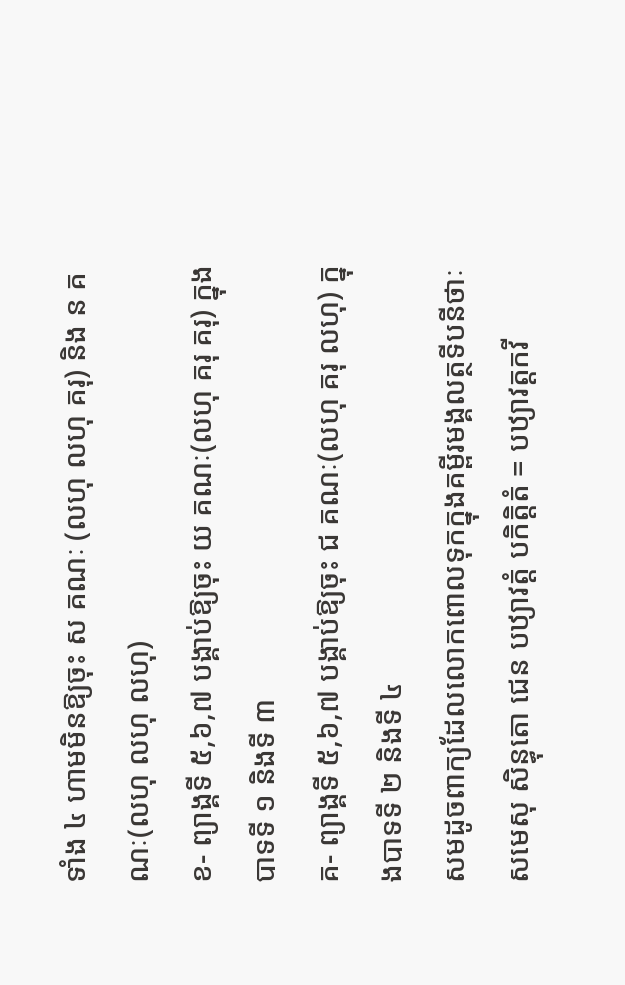ទាំង ៤ ហាមមិនឱ្យចុះ ស គណៈ (លហុ លហុ គរុ) និង ន គណៈ(លហុ លហុ លហុ)
ខ- ព្យាង្គទី ៥,៦,៧ បង្គាប់ឱ្យចុះ យ គណៈ(លហុ គរុ គរុ) ក្នុងបាទទី ១ និងទី ៣
គ- ព្យាង្គទី ៥,៦,៧ បង្គាប់ឱ្យចុះ ជ គណៈ(លហុ គរុ លហុ) ក្នុងបាទទី ២ និងទី ៤
សមដូចពាក្យដែលលោកពោលទុកក្នុងគម្ពីរមង្គលត្ថទីបនីថាៈ
សមេសុ សិន្ធុតោ ជេន បឋ្យាវត្តំ បកិត្តិតំ = បឋ្យាវត្តកវី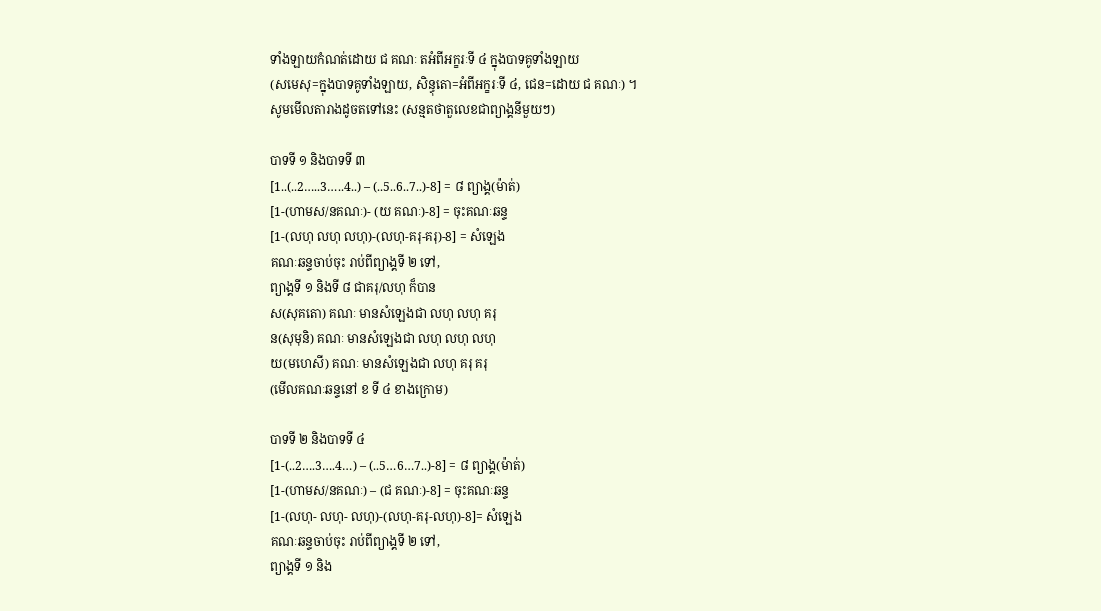ទាំងឡាយកំណត់ដោយ ជ គណៈ តអំពីអក្ខរៈទី ៤ ក្នុងបាទគូទាំងឡាយ
(សមេសុ=ក្នុងបាទគូទាំងឡាយ, សិន្ធុតោ=អំពីអក្ខរៈទី ៤, ជេន=ដោយ ជ គណៈ) ។
សូមមើលតារាងដូចតទៅនេះ (សន្មតថាតួលេខជាព្យាង្គនីមួយៗ)

បាទទី ១ និងបាទទី ៣
[1..(..2…..3…..4..) – (..5..6..7..)-8] = ៨ ព្យាង្គ(ម៉ាត់)
[1-(ហាមស/នគណៈ)- (យ គណៈ)-8] = ចុះគណៈឆន្ទ
[1-(លហុ លហុ លហុ)-(លហុ-គរុ-គរុ)-8] = សំឡេង
គណៈឆន្ទចាប់ចុះ រាប់ពីព្យាង្គទី ២ ទៅ,
ព្យាង្គទី ១ និងទី ៨ ជាគរុ/លហុ ក៏បាន
ស(សុគតោ) គណៈ មានសំឡេងជា លហុ លហុ គរុ
ន(សុមុនិ) គណៈ មានសំឡេងជា លហុ លហុ លហុ
យ(មហេសី) គណៈ មានសំឡេងជា លហុ គរុ គរុ
(មើលគណៈឆន្ទនៅ ខ ទី ៤ ខាងក្រោម)

បាទទី ២ និងបាទទី ៤
[1-(..2….3….4…) – (..5…6…7..)-8] = ៨ ព្យាង្គ(ម៉ាត់)
[1-(ហាមស/នគណៈ) – (ជ គណៈ)-8] = ចុះគណៈឆន្ទ
[1-(លហុ- លហុ- លហុ)-(លហុ-គរុ-លហុ)-8]= សំឡេង
គណៈឆន្ទចាប់ចុះ រាប់ពីព្យាង្គទី ២ ទៅ,
ព្យាង្គទី ១ និង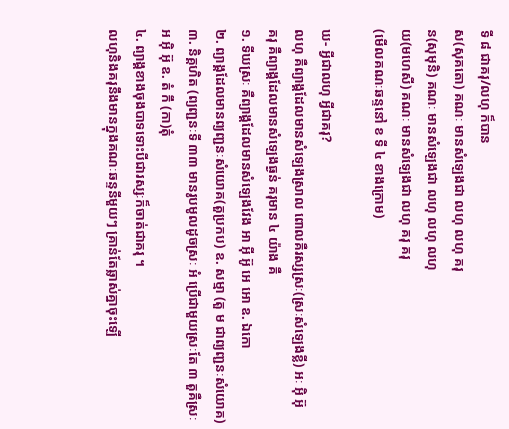ទី ៨ ជាគរុ/លហុ ក៏បាន
ស(សុគតោ) គណៈ មានសំឡេងជា លហុ លហុ គរុ
ន(សុមុនិ) គណៈ មានសំឡេងជា លហុ លហុ លហុ
យ(មហេសី) គណៈ មានសំឡេងជា លហុ គរុ គរុ
(មើលគណៈឆន្ទនៅ ខ ទី ៤ ខាងក្រោម)

ឃ- អ្វីជាលហុ អ្វីជាគរុ?
លហុ គឺព្យាង្គដែលមានសំឡេងស្រាល ពោលគឺរស្សស្រៈ(ស្រៈសំឡេងខ្លី) អៈ អ៊ិ អ៊ុ
គរុ គឺព្យាង្គដែលមានសំឡេងធ្ងន់ គរុមាន ៤ យ៉ាង គឺ
១. ទីឃស្រៈ គឺព្យាង្គដែលមានសំឡេងវែង អា អ៊ី អ៊ូ អេ អោ ឧ. ឯកោ
២. ព្យាង្គដែលមានព្យញ្ជនៈសំយោគ(តួប្រកប) ឧ. សម្មា (តួ ម ជាព្យញ្ជនៈសំយោគ)
៣. និគ្គហិត (ព្យញ្ជនៈទី ៣៣ មានរូបមូលដូចស្រៈ អំ ប្រើជាមួយស្រៈតែ ៣ តួគឺស្រៈ អ អ៊ិ អ៊ុ ឧ. តំ កឹ (កា)តុំ
៤. ព្យាង្គខាងចុងបាទទោះបីជារស្សៈក៏ចាត់ជាគរុ ។
លហុនិងគរុនឹងមានក្នុងគណៈឆន្ទនីមួយៗ គ្រាន់តែឆ្លាស់គ្នាចុះឡើ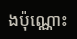ងប៉ុណ្ណោះ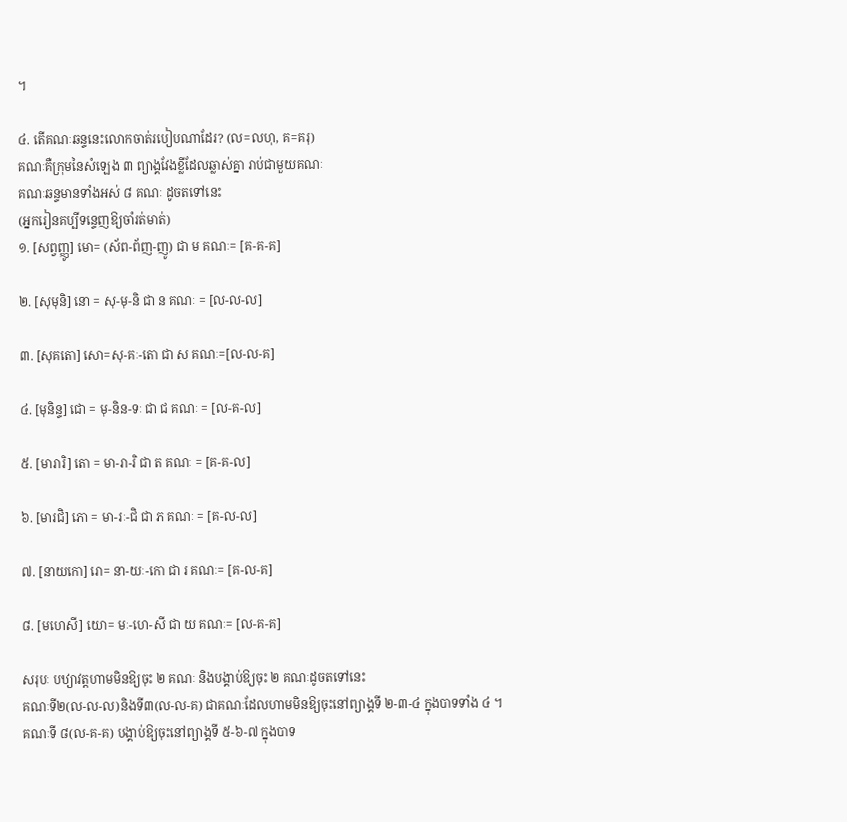។

៤. តើគណៈឆន្ទនេះលោកចាត់របៀបណាដែរ? (ល=លហុ, គ=គរុ)
គណៈគឺក្រុមនៃសំឡេង ៣ ព្យាង្គវែងខ្លីដែលឆ្លាស់គ្នា រាប់ជាមួយគណៈ
គណៈឆន្ទមានទាំងអស់ ៨ គណៈ ដូចតទៅនេះ
(អ្នករៀនគប្បីទន្ទេញឱ្យចាំរត់មាត់)
១. [សព្វញ្ញូ] មោ= (ស័ព-ព័ញ-ញូ) ជា ម គណៈ= [គ-គ-គ]

២. [សុមុនិ] នោ = សុ-មុ-និ ជា ន គណៈ = [ល-ល-ល]

៣. [សុគតោ] សោ=សុ-គៈ-តោ ជា ស គណៈ=[ល-ល-គ]

៤. [មុនិន្ទ] ជោ = មុ-និន-ទៈ ជា ជ គណៈ = [ល-គ-ល]

៥. [មារារិ] តោ = មា-រា-រិ ជា ត គណៈ = [គ-គ-ល]

៦. [មារជិ] ភោ = មា-រៈ-ជិ ជា ភ គណៈ = [គ-ល-ល]

៧. [នាយកោ] រោ= នា-យៈ-កោ ជា រ គណៈ= [គ-ល-គ]

៨. [មហេសី] យោ= មៈ-ហេ-សី ជា យ គណៈ= [ល-គ-គ]

សរុបៈ បឋ្យាវត្តហាមមិនឱ្យចុះ ២ គណៈ និងបង្គាប់ឱ្យចុះ ២ គណៈដូចតទៅនេះ
គណៈទី២(ល-ល-ល)និងទី៣(ល-ល-គ) ជាគណៈដែលហាមមិនឱ្យចុះនៅព្យាង្គទី ២-៣-៤ ក្នុងបាទទាំង ៤ ។
គណៈទី ៨(ល-គ-គ) បង្គាប់ឱ្យចុះនៅព្យាង្គទី ៥-៦-៧ ក្នុងបាទ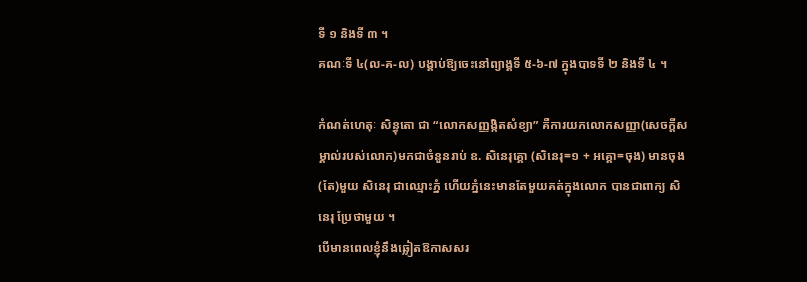ទី ១ និងទី ៣ ។
គណៈទី ៤(ល-គ-ល) បង្គាប់ឱ្យចេះនៅព្យាង្គទី ៥-៦-៧ ក្នុងបាទទី ២ និងទី ៤ ។

កំណត់ហេតុៈ សិន្ធុតោ ជា “លោកសញ្ញង្កិតសំខ្យា” គឺការយកលោកសញ្ញា(សេចក្ដីសម្គាល់របស់លោក)មកជាចំនួនរាប់ ឧ. សិនេរុគ្គោ (សិនេរុ=១ + អគ្គោ=ចុង) មានចុង(តែ)មួយ សិនេរុ ជាឈ្មោះភ្នំ ហើយភ្នំនេះមានតែមួយគត់ក្នុងលោក បានជាពាក្យ សិនេរុ ប្រែថាមួយ ។
បើមានពេលខ្ញុំនឹងឆ្លៀតឱកាសសរ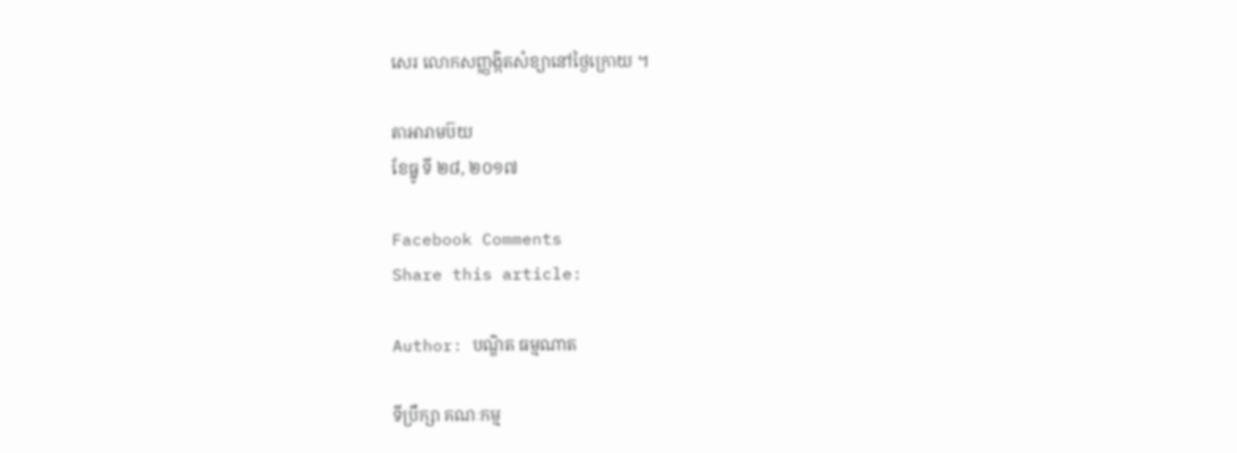សេរ លោកសញ្ញង្កិតសំខ្យានៅថ្ងៃក្រោយ ។

តាអារាមប៊យ
ខែធ្នូ ទី ២៨, ២០១៧

Facebook Comments
Share this article:

Author: បណ្ឌិត ធម្មណាត

ទីប្រឹក្សា គណៈកម្ម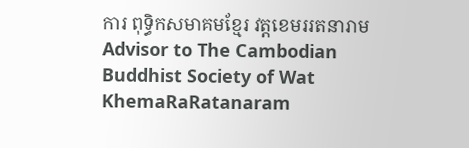ការ ពុទ្ធិកសមាគមខ្មែរ វត្តខេមររតនារាម Advisor to The Cambodian Buddhist Society of Wat KhemaRaRatanaram